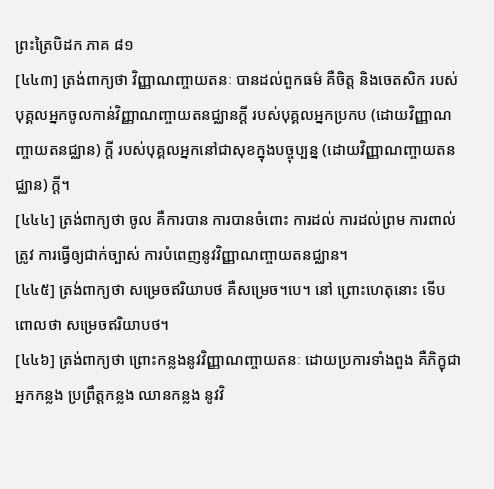ព្រះត្រៃបិដក ភាគ ៨១
[៤៤៣] ត្រង់ពាក្យថា វិញ្ញាណញ្ចាយតនៈ បានដល់ពួកធម៌ គឺចិត្ត និងចេតសិក របស់បុគ្គលអ្នកចូលកាន់វិញ្ញាណញ្ចាយតនជ្ឈានក្តី របស់បុគ្គលអ្នកប្រកប (ដោយវិញ្ញាណញ្ចាយតនជ្ឈាន) ក្តី របស់បុគ្គលអ្នកនៅជាសុខក្នុងបច្ចុប្បន្ន (ដោយវិញ្ញាណញ្ចាយតនជ្ឈាន) ក្តី។
[៤៤៤] ត្រង់ពាក្យថា ចូល គឺការបាន ការបានចំពោះ ការដល់ ការដល់ព្រម ការពាល់ត្រូវ ការធ្វើឲ្យជាក់ច្បាស់ ការបំពេញនូវវិញ្ញាណញ្ចាយតនជ្ឈាន។
[៤៤៥] ត្រង់ពាក្យថា សម្រេចឥរិយាបថ គឺសម្រេច។បេ។ នៅ ព្រោះហេតុនោះ ទើបពោលថា សម្រេចឥរិយាបថ។
[៤៤៦] ត្រង់ពាក្យថា ព្រោះកន្លងនូវវិញ្ញាណញ្ចាយតនៈ ដោយប្រការទាំងពួង គឺភិក្ខុជាអ្នកកន្លង ប្រព្រឹត្តកន្លង ឈានកន្លង នូវវិ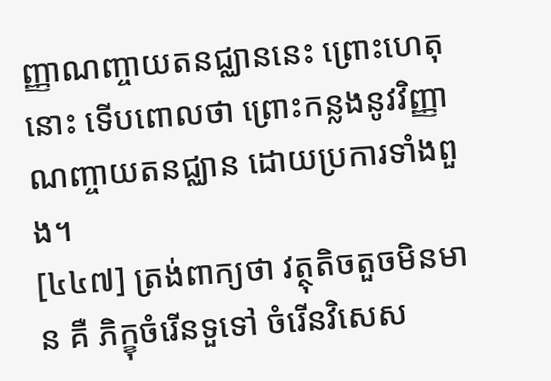ញ្ញាណញ្ចាយតនជ្ឈាននេះ ព្រោះហេតុនោះ ទើបពោលថា ព្រោះកន្លងនូវវិញ្ញាណញ្ចាយតនជ្ឈាន ដោយប្រការទាំងពួង។
[៤៤៧] ត្រង់ពាក្យថា វត្ថុតិចតួចមិនមាន គឺ ភិក្ខុចំរើនទួទៅ ចំរើនវិសេស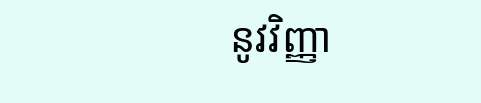នូវវិញ្ញា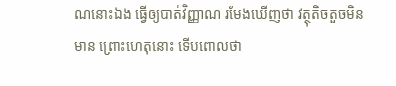ណនោះឯង ធ្វើឲ្យបាត់វិញ្ញាណ រមែងឃើញថា វត្ថុតិចតួចមិនមាន ព្រោះហេតុនោះ ទើបពោលថា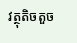វត្ថុតិចតួច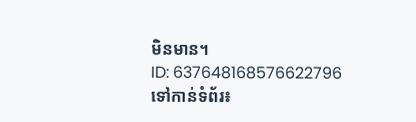មិនមាន។
ID: 637648168576622796
ទៅកាន់ទំព័រ៖